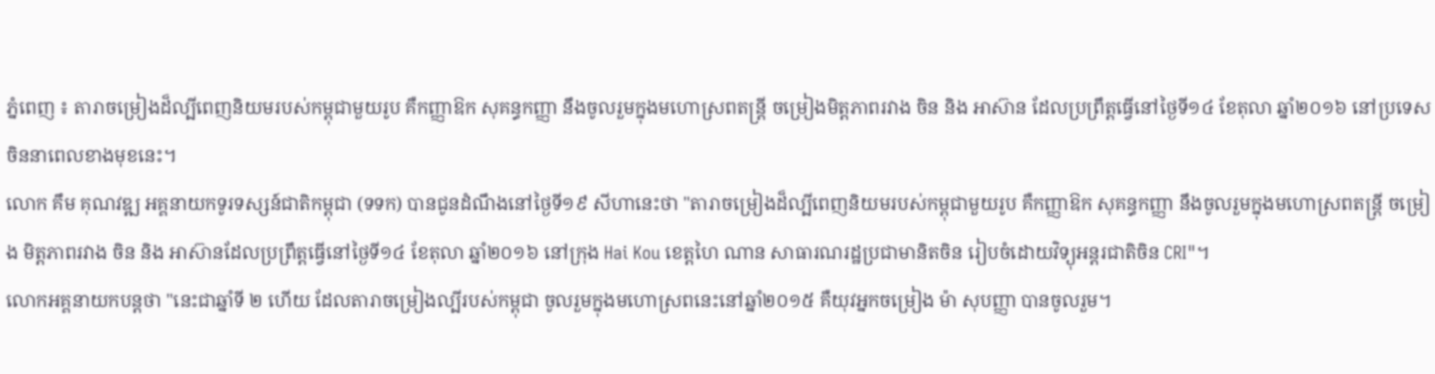ភ្នំពេញ ៖ តារាចម្រៀងដ៏ល្បីពេញនិយមរបស់កម្ពុជាមួយរូប គឺកញ្ញាឱក សុគន្ធកញ្ញា នឹងចូលរួមក្នុងមហោស្រពតន្រ្តី ចម្រៀងមិត្តភាពរវាង ចិន និង អាស៊ាន ដែលប្រព្រឹត្តធ្វើនៅថ្ងៃទី១៤ ខែតុលា ឆ្នាំ២០១៦ នៅប្រទេសចិននាពេលខាងមុខនេះ។
លោក គឹម គុណវឌ្ឍ អគ្គនាយកទូរទស្សន៍ជាតិកម្ពុជា (ទទក) បានជូនដំណឹងនៅថ្ងៃទី១៩ សីហានេះថា "តារាចម្រៀងដ៏ល្បីពេញនិយមរបស់កម្ពុជាមួយរូប គឺកញ្ញាឱក សុគន្ធកញ្ញា នឹងចូលរួមក្នុងមហោស្រពតន្រ្តី ចម្រៀង មិត្តភាពរវាង ចិន និង អាស៊ានដែលប្រព្រឹត្តធ្វើនៅថ្ងៃទី១៤ ខែតុលា ឆ្នាំ២០១៦ នៅក្រុង Hai Kou ខេត្តហៃ ណាន សាធារណរដ្ឋប្រជាមានិតចិន រៀបចំដោយវិទ្យុអន្តរជាតិចិន CRI"។
លោកអគ្គនាយកបន្តថា "នេះជាឆ្នាំទី ២ ហើយ ដែលតារាចម្រៀងល្បីរបស់កម្ពុជា ចូលរួមក្នុងមហោស្រពនេះនៅឆ្នាំ២០១៥ គឺយុវអ្នកចម្រៀង ម៉ា សុបញ្ញា បានចូលរួម។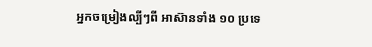អ្នកចម្រៀងល្បីៗពី អាស៊ានទាំង ១០ ប្រទេ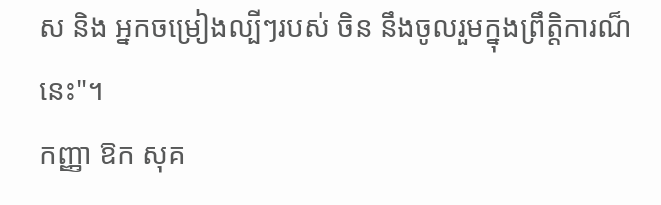ស និង អ្នកចម្រៀងល្បីៗរបស់ ចិន នឹងចូលរួមក្នុងព្រឹត្តិការណ៏នេះ"។
កញ្ញា ឱក សុគ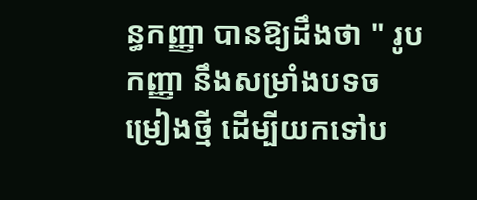ន្ធកញ្ញា បានឱ្យដឹងថា " រូបកញ្ញា នឹងសម្រាំងបទចម្រៀងថ្មី ដើម្បីយកទៅប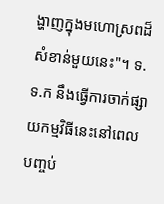ង្ហាញក្នុងមហោស្រពដ៏សំខាន់មួយនេះ"។ ទ.ទ.ក នឹងធ្វើការចាក់ផ្សាយកម្មវិធីនេះនៅពេលបញ្ចប់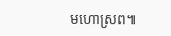មហោស្រព៕